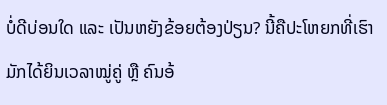ບໍ່ດີບ່ອນໃດ ແລະ ເປັນຫຍັງຂ້ອຍຕ້ອງປ່ຽນ? ນີ້ຄືປະໂຫຍກທີ່ເຮົາມັກໄດ້ຍິນເວລາໝູ່ຄູ່ ຫຼື ຄົນອ້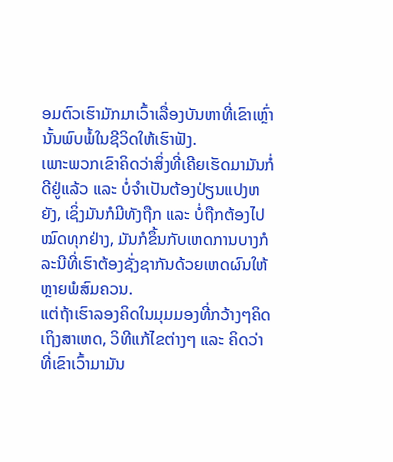ອມຕົວເຮົາມັກມາເວົ້າເລື່ອງບັນຫາທີ່ເຂົາເຫຼົ່ານັ້ນພົບພໍ້ໃນຊີວິດໃຫ້ເຮົາຟັງ.
ເພາະພວກເຂົາຄິດວ່າສິ່ງທີ່ເຄີຍເຮັດມາມັນກໍ່ດີຢູ່ແລ້ວ ແລະ ບໍ່ຈຳເປັນຕ້ອງປ່ຽນແປງຫຍັງ, ເຊິ່ງມັນກໍມີທັງຖືກ ແລະ ບໍ່ຖືກຕ້ອງໄປໝົດທຸກຢ່າງ, ມັນກໍຂຶ້ນກັບເຫດການບາງກໍລະນີທີ່ເຮົາຕ້ອງຊັ່ງຊາກັນດ້ວຍເຫດຜົນໃຫ້ຫຼາຍພໍສົມຄວນ.
ແຕ່ຖ້າເຮົາລອງຄິດໃນມຸມມອງທີ່ກວ້າງໆຄິດເຖິງສາເຫດ, ວິທີແກ້ໄຂຕ່າງໆ ແລະ ຄິດວ່າທີ່ເຂົາເວົ້າມາມັນ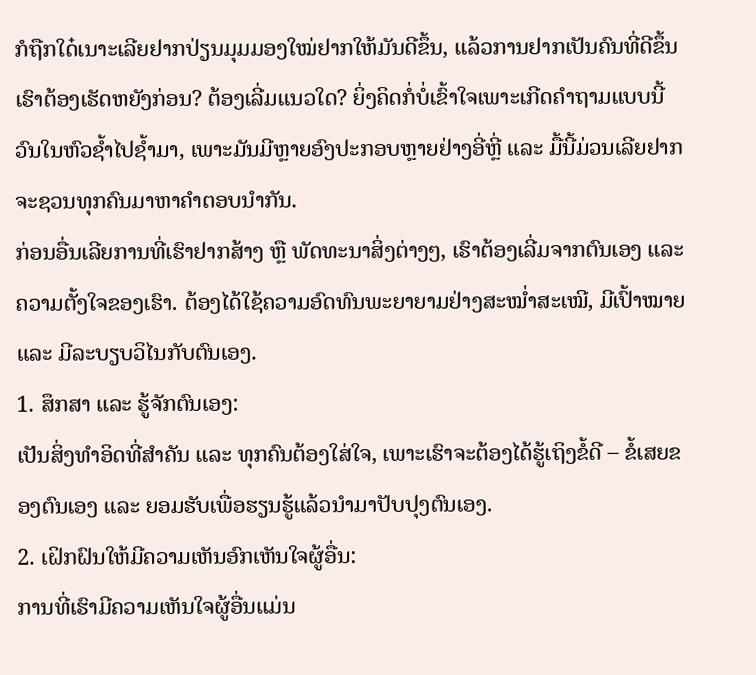ກໍຖືກໃດ໋ເນາະເລີຍຢາກປ່ຽນມຸມມອງໃໝ່ຢາກໃຫ້ມັນດີຂຶ້ນ, ແລ້ວການຢາກເປັນຄົນທີ່ດີຂຶ້ນເຮົາຕ້ອງເຮັດຫຍັງກ່ອນ? ຕ້ອງເລີ່ມແນວໃດ? ຍິ່ງຄິດກໍ່ບໍ່ເຂົ້າໃຈເພາະເກີດຄຳຖາມແບບນີ້ວົນໃນຫົວຊໍ້າໄປຊໍ້າມາ, ເພາະມັນມີຫຼາຍອົງປະກອບຫຼາຍຢ່າງອີ່ຫຼີ່ ແລະ ມື້ນີ້ມ່ວນເລີຍຢາກຈະຊວນທຸກຄົນມາຫາຄຳຕອບນຳກັນ.
ກ່ອນອື່ນເລີຍການທີ່ເຮົາຢາກສ້າງ ຫຼື ພັດທະນາສິ່ງຕ່າງໆ, ເຮົາຕ້ອງເລີ່ມຈາກຕົນເອງ ແລະ ຄວາມຕັ້ງໃຈຂອງເຮົາ. ຕ້ອງໄດ້ໃຊ້ຄວາມອົດທົນພະຍາຍາມຢ່າງສະໝໍ່າສະເໝີ, ມີເປົ້າໝາຍ ແລະ ມີລະບຽບວິໄນກັບຕົນເອງ.
1. ສຶກສາ ແລະ ຮູ້ຈັກຕົນເອງ:
ເປັນສິ່ງທຳອິດທີ່ສຳຄັນ ແລະ ທຸກຄົນຕ້ອງໃສ່ໃຈ, ເພາະເຮົາຈະຕ້ອງໄດ້ຮູ້ເຖິງຂໍ້ດີ – ຂໍ້ເສຍຂອງຕົນເອງ ແລະ ຍອມຮັບເພື່ອຮຽນຮູ້ແລ້ວນໍາມາປັບປຸງຕົນເອງ.
2. ເຝິກຝົນໃຫ້ມີຄວາມເຫັນອົກເຫັນໃຈຜູ້ອື່ນ:
ການທີ່ເຮົາມີຄວາມເຫັນໃຈຜູ້ອື່ນແມ່ນ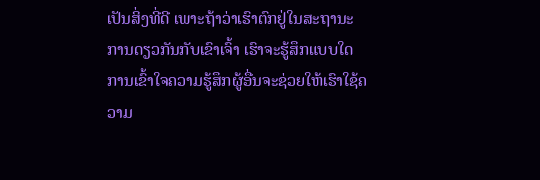ເປັນສິ່ງທີ່ດີ ເພາະຖ້າວ່າເຮົາຕົກຢູ່ໃນສະຖານະການດຽວກັນກັບເຂົາເຈົ້າ ເຮົາຈະຮູ້ສຶກແບບໃດ ການເຂົ້າໃຈຄວາມຮູ້ສຶກຜູ້ອື່ນຈະຊ່ວຍໃຫ້ເຮົາໃຊ້ຄວາມ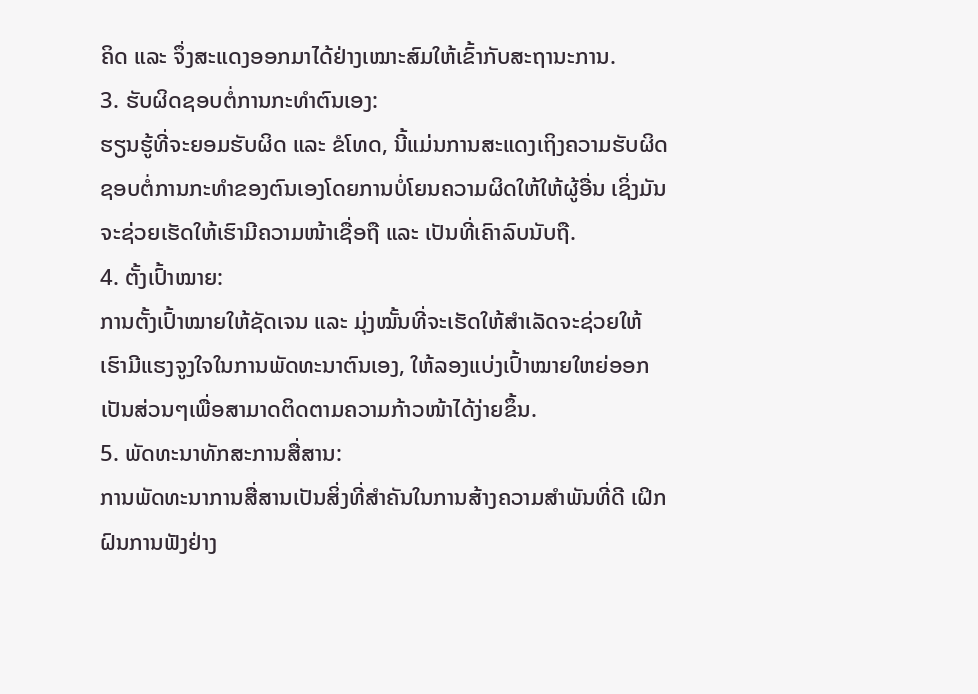ຄິດ ແລະ ຈຶ່ງສະແດງອອກມາໄດ້ຢ່າງເໝາະສົມໃຫ້ເຂົ້າກັບສະຖານະການ.
3. ຮັບຜິດຊອບຕໍ່ການກະທຳຕົນເອງ:
ຮຽນຮູ້ທີ່ຈະຍອມຮັບຜິດ ແລະ ຂໍໂທດ, ນີ້ແມ່ນການສະແດງເຖິງຄວາມຮັບຜິດຊອບຕໍ່ການກະທຳຂອງຕົນເອງໂດຍການບໍ່ໂຍນຄວາມຜິດໃຫ້ໃຫ້ຜູ້ອື່ນ ເຊິ່ງມັນຈະຊ່ວຍເຮັດໃຫ້ເຮົາມີຄວາມໜ້າເຊື່ອຖື ແລະ ເປັນທີ່ເຄົາລົບນັບຖື.
4. ຕັ້ງເປົ້າໝາຍ:
ການຕັ້ງເປົ້າໝາຍໃຫ້ຊັດເຈນ ແລະ ມຸ່ງໝັ້ນທີ່ຈະເຮັດໃຫ້ສຳເລັດຈະຊ່ວຍໃຫ້ເຮົາມີແຮງຈູງໃຈໃນການພັດທະນາຕົນເອງ, ໃຫ້ລອງແບ່ງເປົ້າໝາຍໃຫຍ່ອອກເປັນສ່ວນໆເພື່ອສາມາດຕິດຕາມຄວາມກ້າວໜ້າໄດ້ງ່າຍຂຶ້ນ.
5. ພັດທະນາທັກສະການສື່ສານ:
ການພັດທະນາການສື່ສານເປັນສິ່ງທີ່ສຳຄັນໃນການສ້າງຄວາມສຳພັນທີ່ດີ ເຝິກຝົນການຟັງຢ່າງ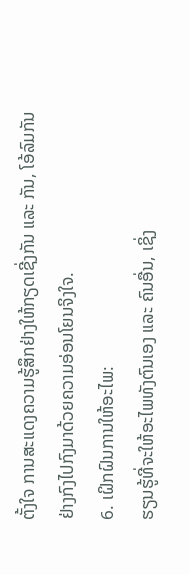ຕັ້ງໃຈ ການສະແດງຄວາມຮູ້ສຶກຢ່າງໃຫ້ກຽດເຊີ່ງກັນ ແລະ ກັນ, ໂອ້ລົມກັນຢ່າງກົງໄປກົງມາດ້ວຍຄວາມອ່ອນໂຍນຈິງໃຈ.
6. ເຝິກຝົນການໃຫ້ອະໄພ:
ຮຽນຮູ້ທີ່ຈະໃຫ້ອະໄພທັງຕົນເອງ ແລະ ຄົນອື່ນ, ເຊິ່ງ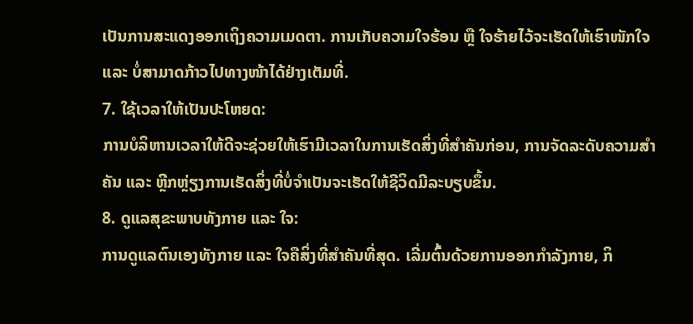ເປັນການສະແດງອອກເຖິງຄວາມເມດຕາ. ການເກັບຄວາມໃຈຮ້ອນ ຫຼື ໃຈຮ້າຍໄວ້ຈະເຮັດໃຫ້ເຮົາໜັກໃຈ ແລະ ບໍ່ສາມາດກ້າວໄປທາງໜ້າໄດ້ຢ່າງເຕັມທີ່.
7. ໃຊ້ເວລາໃຫ້ເປັນປະໂຫຍດ:
ການບໍລິຫານເວລາໃຫ້ດີຈະຊ່ວຍໃຫ້ເຮົາມີເວລາໃນການເຮັດສິ່ງທີ່ສຳຄັນກ່ອນ, ການຈັດລະດັບຄວາມສຳຄັນ ແລະ ຫຼີກຫຼ່ຽງການເຮັດສິ່ງທີ່ບໍ່ຈຳເປັນຈະເຮັດໃຫ້ຊີວິດມີລະບຽບຂຶ້ນ.
8. ດູແລສຸຂະພາບທັງກາຍ ແລະ ໃຈ:
ການດູແລຕົນເອງທັງກາຍ ແລະ ໃຈຄືສິ່ງທີ່ສຳຄັນທີ່ສຸດ. ເລີ່ມຕົ້ນດ້ວຍການອອກກໍາລັງກາຍ, ກິ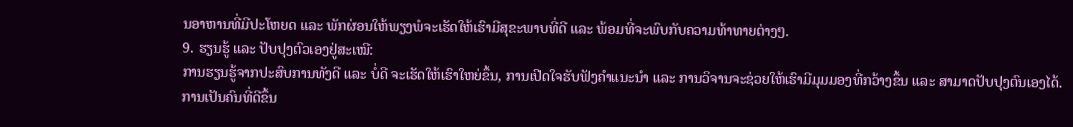ນອາຫານທີ່ມີປະໂຫຍດ ແລະ ພັກຜ່ອນໃຫ້ພຽງພໍຈະເຮັດໃຫ້ເຮົາມີສຸຂະພາບທີ່ດີ ແລະ ພ້ອມທີ່ຈະພົບກັບຄວາມທ້າທາຍຕ່າງໆ.
9. ຮຽນຮູ້ ແລະ ປັບປຸງຕົວເອງຢູ່ສະເໝີ:
ການຮຽນຮູ້ຈາກປະສົບການທັງດີ ແລະ ບໍ່ດີ ຈະເຮັດໃຫ້ເຮົາໃຫຍ່ຂຶ້ນ, ການເປີດໃຈຮັບຟັງຄຳແນະນຳ ແລະ ການວິຈານຈະຊ່ວຍໃຫ້ເຮົາມີມຸມມອງທີ່ກວ້າງຂຶ້ນ ແລະ ສາມາດປັບປຸງຕົນເອງໄດ້.
ການເປັນຄົນທີ່ດີຂຶ້ນ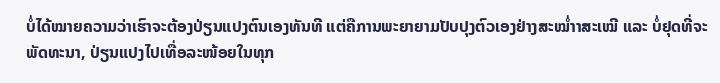ບໍ່ໄດ້ໝາຍຄວາມວ່າເຮົາຈະຕ້ອງປ່ຽນແປງຕົນເອງທັນທີ ແຕ່ຄືການພະຍາຍາມປັບປຸງຕົວເອງຢ່າງສະໝ່ຳາສະເໝີ ແລະ ບໍ່ຢຸດທີ່ຈະພັດທະນາ, ປ່ຽນແປງໄປເທື່ອລະໜ້ອຍໃນທຸກ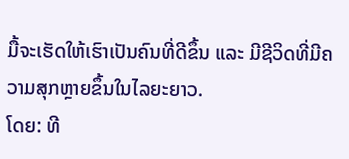ມື້ຈະເຮັດໃຫ້ເຮົາເປັນຄົນທີ່ດີຂຶ້ນ ແລະ ມີຊີວິດທີ່ມີຄວາມສຸກຫຼາຍຂຶ້ນໃນໄລຍະຍາວ.
ໂດຍ: ທີ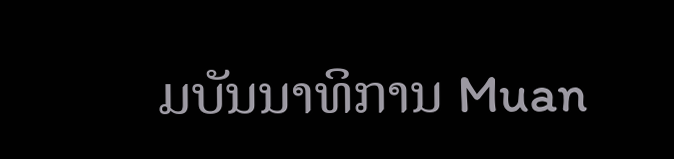ມບັນນາທິການ Muan